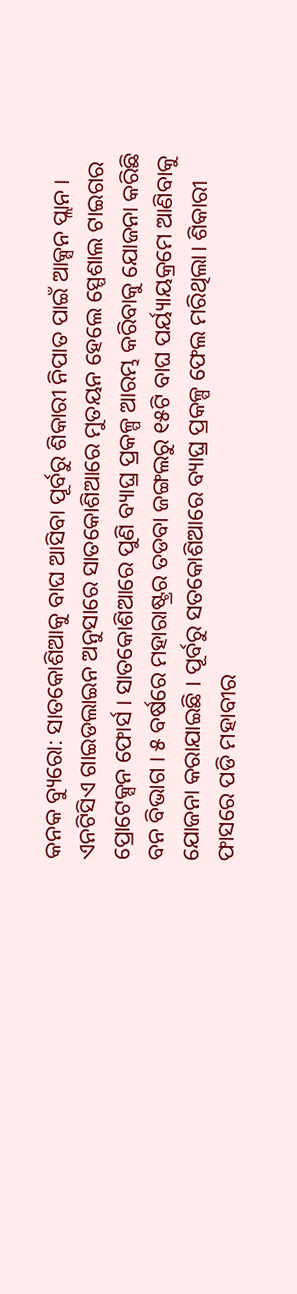କନକ ବ୍ୟୁରୋ: ସାତକୋଶିଆକୁ ବାଘ ଆସିବା ପୂର୍ବରୁ ଶିକାରୀ ନିପାତ ପାଇଁ ଆକ୍ସନ ପ୍ଲାନ । ଏନଟିସିଏ ଗାଇଡଲାଇନ ଅନୁସାରେ ସାତକୋଶିଆରେ ମୁତୟନ ହେଲେ ସ୍ପେଶାଲ ଟାଇଗର ପ୍ରୋଟେକ୍ସନ ଫୋର୍ସ । ସାତକୋଶିଆରେ ପୁଣି ବ୍ୟାଘ୍ର ପ୍ରକଳ୍ପ ଆରମ୍ଭ କରିବାକୁ ଯୋଜନା କରିଛି ବନ ବିଭାଗ । ୫ ବର୍ଷରେ ମହାରାଷ୍ଟ୍ରର ତଡବା ଜଙ୍ଗଲରୁ ୧୫ଟି ବାଘ ପର୍ୟ୍ୟାୟକ୍ରମେ ଆଣିବାକୁ ଯୋଜନା କରାଯାଇଛି । ପୂର୍ବରୁ ସତକୋଶିଆରେ ବ୍ୟାଘ୍ର ପ୍ରକଳ୍ପ ଫେଲ ମରିଥିଲା। ଶିକାରୀ ଫାସରେ ପଡି ମହାବୀର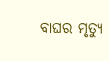ବାଘର ମୃତ୍ୟୁ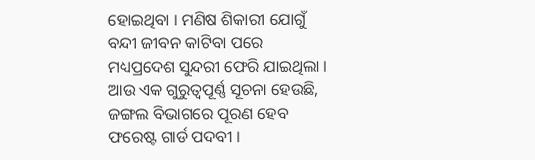ହୋଇଥିବା । ମଣିଷ ଶିକାରୀ ଯୋଗୁଁ ବନ୍ଦୀ ଜୀବନ କାଟିବା ପରେ ମଧ୍ୟପ୍ରଦେଶ ସୁନ୍ଦରୀ ଫେରି ଯାଇଥିଲା ।
ଆଉ ଏକ ଗୁରୁତ୍ୱପୂର୍ଣ୍ଣ ସୂଚନା ହେଉଛି, ଜଙ୍ଗଲ ବିଭାଗରେ ପୂରଣ ହେବ ଫରେଷ୍ଟ ଗାର୍ଡ ପଦବୀ ।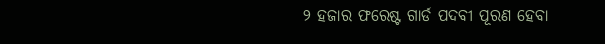୨ ହଜାର ଫରେଷ୍ଟ ଗାର୍ଡ ପଦବୀ ପୂରଣ ହେବା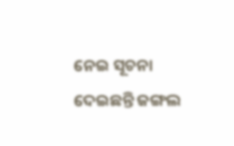ନେଇ ସୂଚନା ଦେଇଛନ୍ତି ଜଙ୍ଗଲ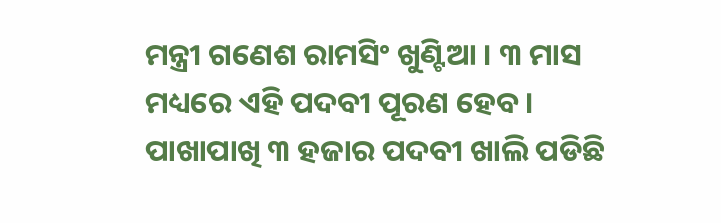ମନ୍ତ୍ରୀ ଗଣେଶ ରାମସିଂ ଖୁଣ୍ଟିଆ । ୩ ମାସ ମଧ୍ୟରେ ଏହି ପଦବୀ ପୂରଣ ହେବ । ପାଖାପାଖି ୩ ହଜାର ପଦବୀ ଖାଲି ପଡିଛି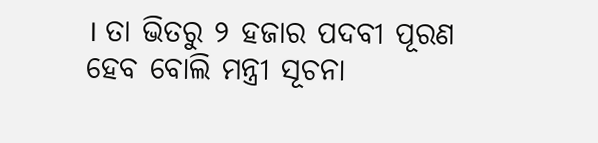। ତା ଭିତରୁ ୨ ହଜାର ପଦବୀ ପୂରଣ ହେବ ବୋଲି ମନ୍ତ୍ରୀ ସୂଚନା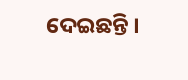ଦେଇଛନ୍ତି ।